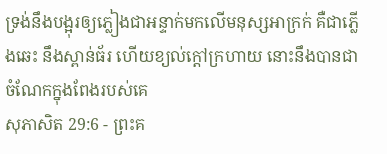ទ្រង់នឹងបង្អុរឲ្យភ្លៀងជាអន្ទាក់មកលើមនុស្សអាក្រក់ គឺជាភ្លើងឆេះ នឹងស្ពាន់ធ័រ ហើយខ្យល់ក្តៅក្រហាយ នោះនឹងបានជាចំណែកក្នុងពែងរបស់គេ
សុភាសិត 29:6 - ព្រះគ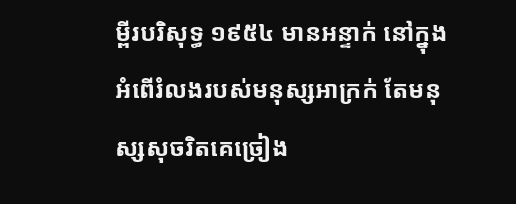ម្ពីរបរិសុទ្ធ ១៩៥៤ មានអន្ទាក់ នៅក្នុងអំពើរំលងរបស់មនុស្សអាក្រក់ តែមនុស្សសុចរិតគេច្រៀង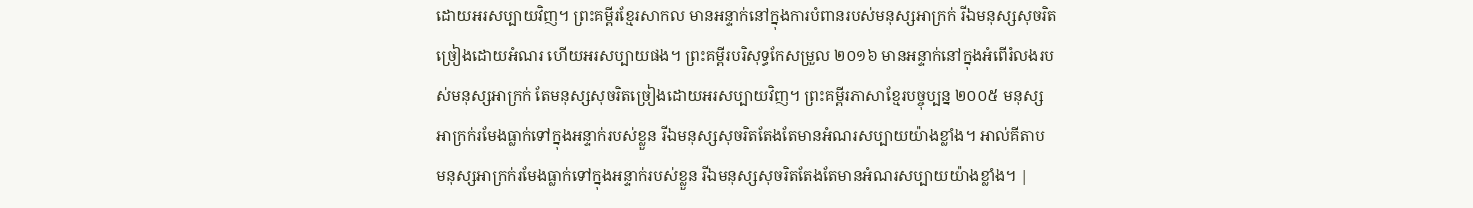ដោយអរសប្បាយវិញ។ ព្រះគម្ពីរខ្មែរសាកល មានអន្ទាក់នៅក្នុងការបំពានរបស់មនុស្សអាក្រក់ រីឯមនុស្សសុចរិតច្រៀងដោយអំណរ ហើយអរសប្បាយផង។ ព្រះគម្ពីរបរិសុទ្ធកែសម្រួល ២០១៦ មានអន្ទាក់នៅក្នុងអំពើរំលងរបស់មនុស្សអាក្រក់ តែមនុស្សសុចរិតច្រៀងដោយអរសប្បាយវិញ។ ព្រះគម្ពីរភាសាខ្មែរបច្ចុប្បន្ន ២០០៥ មនុស្សអាក្រក់រមែងធ្លាក់ទៅក្នុងអន្ទាក់របស់ខ្លួន រីឯមនុស្សសុចរិតតែងតែមានអំណរសប្បាយយ៉ាងខ្លាំង។ អាល់គីតាប មនុស្សអាក្រក់រមែងធ្លាក់ទៅក្នុងអន្ទាក់របស់ខ្លួន រីឯមនុស្សសុចរិតតែងតែមានអំណរសប្បាយយ៉ាងខ្លាំង។ |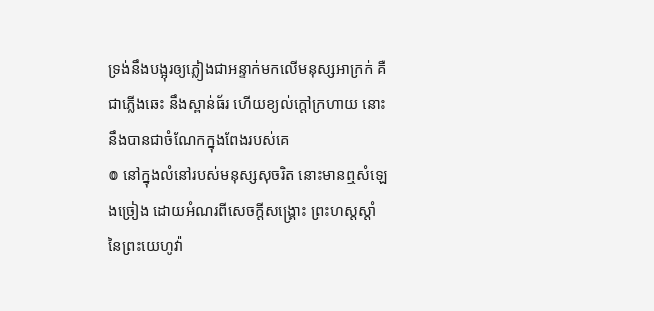ទ្រង់នឹងបង្អុរឲ្យភ្លៀងជាអន្ទាក់មកលើមនុស្សអាក្រក់ គឺជាភ្លើងឆេះ នឹងស្ពាន់ធ័រ ហើយខ្យល់ក្តៅក្រហាយ នោះនឹងបានជាចំណែកក្នុងពែងរបស់គេ
៙ នៅក្នុងលំនៅរបស់មនុស្សសុចរិត នោះមានឮសំឡេងច្រៀង ដោយអំណរពីសេចក្ដីសង្គ្រោះ ព្រះហស្តស្តាំនៃព្រះយេហូវ៉ា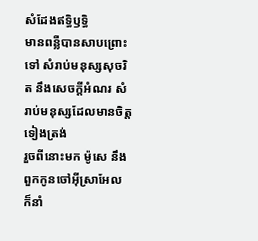សំដែងឥទ្ធិឫទ្ធិ
មានពន្លឺបានសាបព្រោះទៅ សំរាប់មនុស្សសុចរិត នឹងសេចក្ដីអំណរ សំរាប់មនុស្សដែលមានចិត្តទៀងត្រង់
រួចពីនោះមក ម៉ូសេ នឹងពួកកូនចៅអ៊ីស្រាអែល ក៏នាំ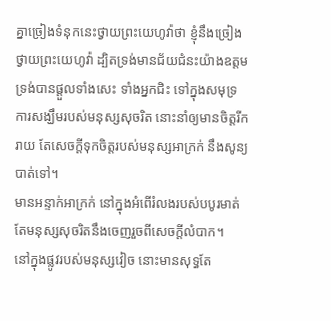គ្នាច្រៀងទំនុកនេះថ្វាយព្រះយេហូវ៉ាថា ខ្ញុំនឹងច្រៀងថ្វាយព្រះយេហូវ៉ា ដ្បិតទ្រង់មានជ័យជំនះយ៉ាងឧត្តម ទ្រង់បានផ្តួលទាំងសេះ ទាំងអ្នកជិះ ទៅក្នុងសមុទ្រ
ការសង្ឃឹមរបស់មនុស្សសុចរិត នោះនាំឲ្យមានចិត្តរីករាយ តែសេចក្ដីទុកចិត្តរបស់មនុស្សអាក្រក់ នឹងសូន្យបាត់ទៅ។
មានអន្ទាក់អាក្រក់ នៅក្នុងអំពើរំលងរបស់បបូរមាត់ តែមនុស្សសុចរិតនឹងចេញរួចពីសេចក្ដីលំបាក។
នៅក្នុងផ្លូវរបស់មនុស្សវៀច នោះមានសុទ្ធតែ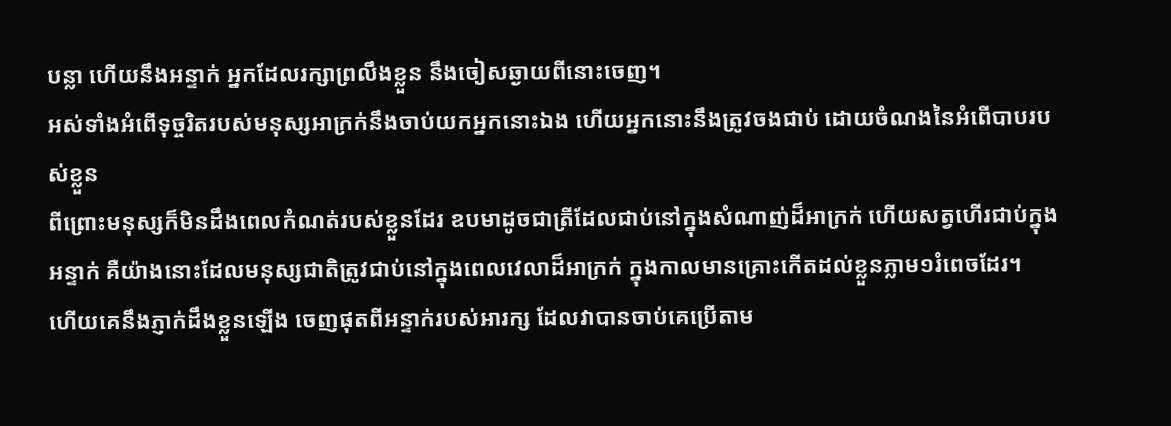បន្លា ហើយនឹងអន្ទាក់ អ្នកដែលរក្សាព្រលឹងខ្លួន នឹងចៀសឆ្ងាយពីនោះចេញ។
អស់ទាំងអំពើទុច្ចរិតរបស់មនុស្សអាក្រក់នឹងចាប់យកអ្នកនោះឯង ហើយអ្នកនោះនឹងត្រូវចងជាប់ ដោយចំណងនៃអំពើបាបរបស់ខ្លួន
ពីព្រោះមនុស្សក៏មិនដឹងពេលកំណត់របស់ខ្លួនដែរ ឧបមាដូចជាត្រីដែលជាប់នៅក្នុងសំណាញ់ដ៏អាក្រក់ ហើយសត្វហើរជាប់ក្នុងអន្ទាក់ គឺយ៉ាងនោះដែលមនុស្សជាតិត្រូវជាប់នៅក្នុងពេលវេលាដ៏អាក្រក់ ក្នុងកាលមានគ្រោះកើតដល់ខ្លួនភ្លាម១រំពេចដែរ។
ហើយគេនឹងភ្ញាក់ដឹងខ្លួនឡើង ចេញផុតពីអន្ទាក់របស់អារក្ស ដែលវាបានចាប់គេប្រើតាម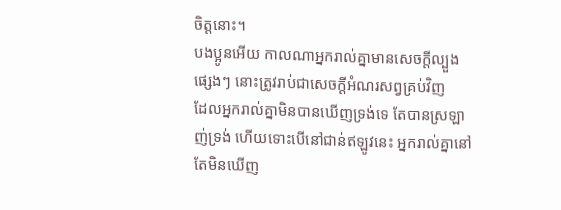ចិត្តនោះ។
បងប្អូនអើយ កាលណាអ្នករាល់គ្នាមានសេចក្ដីល្បួងផ្សេងៗ នោះត្រូវរាប់ជាសេចក្ដីអំណរសព្វគ្រប់វិញ
ដែលអ្នករាល់គ្នាមិនបានឃើញទ្រង់ទេ តែបានស្រឡាញ់ទ្រង់ ហើយទោះបើនៅជាន់ឥឡូវនេះ អ្នករាល់គ្នានៅតែមិនឃើញ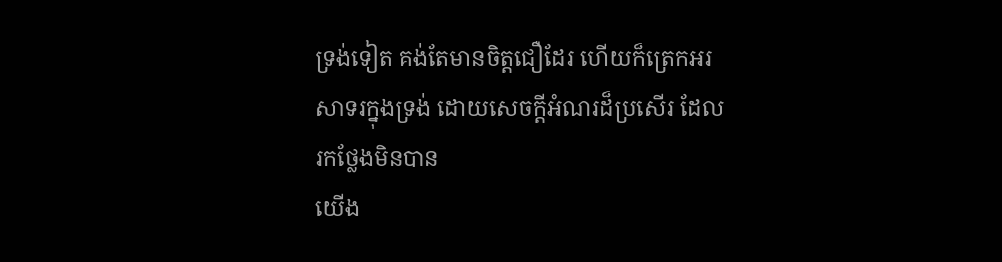ទ្រង់ទៀត គង់តែមានចិត្តជឿដែរ ហើយក៏ត្រេកអរសាទរក្នុងទ្រង់ ដោយសេចក្ដីអំណរដ៏ប្រសើរ ដែលរកថ្លែងមិនបាន
យើង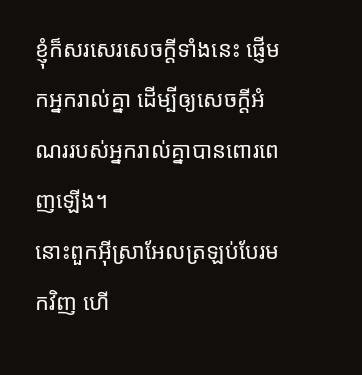ខ្ញុំក៏សរសេរសេចក្ដីទាំងនេះ ផ្ញើមកអ្នករាល់គ្នា ដើម្បីឲ្យសេចក្ដីអំណររបស់អ្នករាល់គ្នាបានពោរពេញឡើង។
នោះពួកអ៊ីស្រាអែលត្រឡប់បែរមកវិញ ហើ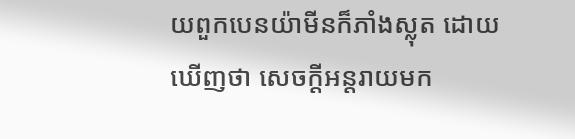យពួកបេនយ៉ាមីនក៏ភាំងស្លុត ដោយឃើញថា សេចក្ដីអន្តរាយមក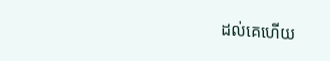ដល់គេហើយ